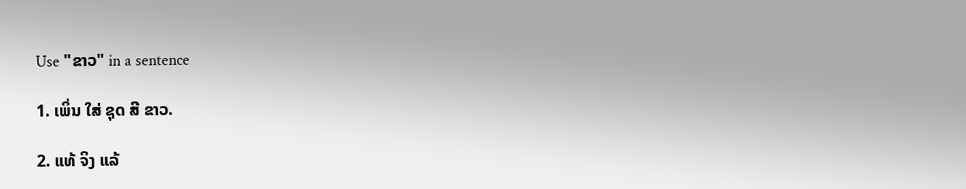Use "ຂາວ" in a sentence

1. ເພິ່ນ ໃສ່ ຊຸດ ສີ ຂາວ.

2. ແທ້ ຈິງ ແລ້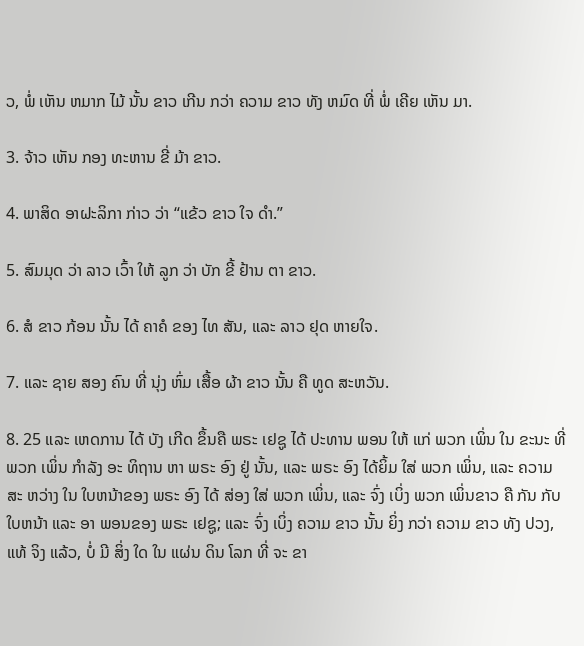ວ, ພໍ່ ເຫັນ ຫມາກ ໄມ້ ນັ້ນ ຂາວ ເກີນ ກວ່າ ຄວາມ ຂາວ ທັງ ຫມົດ ທີ່ ພໍ່ ເຄີຍ ເຫັນ ມາ.

3. ຈ້າວ ເຫັນ ກອງ ທະຫານ ຂີ່ ມ້າ ຂາວ.

4. ພາສິດ ອາຝະລິກາ ກ່າວ ວ່າ “ແຂ້ວ ຂາວ ໃຈ ດໍາ.”

5. ສົມມຸດ ວ່າ ລາວ ເວົ້າ ໃຫ້ ລູກ ວ່າ ບັກ ຂີ້ ຢ້ານ ຕາ ຂາວ.

6. ສໍ ຂາວ ກ້ອນ ນັ້ນ ໄດ້ ຄາຄໍ ຂອງ ໄທ ສັນ, ແລະ ລາວ ຢຸດ ຫາຍໃຈ.

7. ແລະ ຊາຍ ສອງ ຄົນ ທີ່ ນຸ່ງ ຫົ່ມ ເສື້ອ ຜ້າ ຂາວ ນັ້ນ ຄື ທູດ ສະຫວັນ.

8. 25 ແລະ ເຫດການ ໄດ້ ບັງ ເກີດ ຂຶ້ນຄື ພຣະ ເຢຊູ ໄດ້ ປະທານ ພອນ ໃຫ້ ແກ່ ພວກ ເພິ່ນ ໃນ ຂະນະ ທີ່ ພວກ ເພິ່ນ ກໍາລັງ ອະ ທິຖານ ຫາ ພຣະ ອົງ ຢູ່ ນັ້ນ, ແລະ ພຣະ ອົງ ໄດ້ຍິ້ມ ໃສ່ ພວກ ເພິ່ນ, ແລະ ຄວາມ ສະ ຫວ່າງ ໃນ ໃບຫນ້າຂອງ ພຣະ ອົງ ໄດ້ ສ່ອງ ໃສ່ ພວກ ເພິ່ນ, ແລະ ຈົ່ງ ເບິ່ງ ພວກ ເພິ່ນຂາວ ຄື ກັນ ກັບ ໃບຫນ້າ ແລະ ອາ ພອນຂອງ ພຣະ ເຢຊູ; ແລະ ຈົ່ງ ເບິ່ງ ຄວາມ ຂາວ ນັ້ນ ຍິ່ງ ກວ່າ ຄວາມ ຂາວ ທັງ ປວງ, ແທ້ ຈິງ ແລ້ວ, ບໍ່ ມີ ສິ່ງ ໃດ ໃນ ແຜ່ນ ດິນ ໂລກ ທີ່ ຈະ ຂາ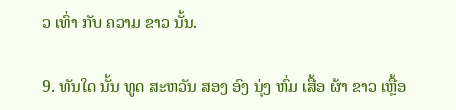ວ ເທົ່າ ກັບ ຄວາມ ຂາວ ນັ້ນ.

9. ທັນໃດ ນັ້ນ ທູດ ສະຫວັນ ສອງ ອົງ ນຸ່ງ ຫົ່ມ ເສື້ອ ຜ້າ ຂາວ ເຫຼື້ອ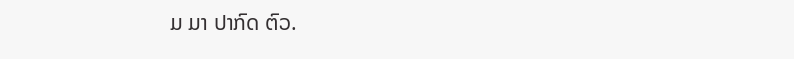ມ ມາ ປາກົດ ຕົວ.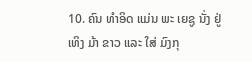10. ຄົນ ທໍາອິດ ແມ່ນ ພະ ເຍຊູ ນັ່ງ ຢູ່ ເທິງ ມ້າ ຂາວ ແລະ ໃສ່ ມົງກຸ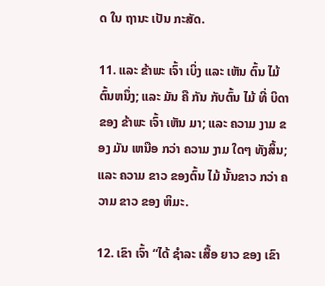ດ ໃນ ຖານະ ເປັນ ກະສັດ.

11. ແລະ ຂ້າພະ ເຈົ້າ ເບິ່ງ ແລະ ເຫັນ ຕົ້ນ ໄມ້ຕົ້ນຫນຶ່ງ; ແລະ ມັນ ຄື ກັນ ກັບຕົ້ນ ໄມ້ ທີ່ ບິດາ ຂອງ ຂ້າພະ ເຈົ້າ ເຫັນ ມາ; ແລະ ຄວາມ ງາມ ຂອງ ມັນ ເຫນືອ ກວ່າ ຄວາມ ງາມ ໃດໆ ທັງສິ້ນ; ແລະ ຄວາມ ຂາວ ຂອງຕົ້ນ ໄມ້ ນັ້ນຂາວ ກວ່າ ຄວາມ ຂາວ ຂອງ ຫິມະ.

12. ເຂົາ ເຈົ້າ “ໄດ້ ຊໍາລະ ເສື້ອ ຍາວ ຂອງ ເຂົາ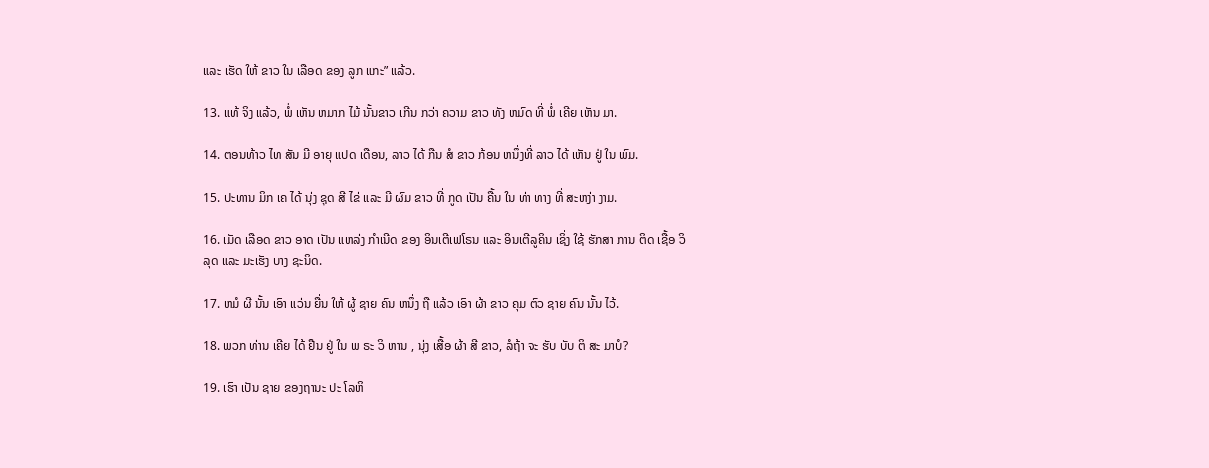ແລະ ເຮັດ ໃຫ້ ຂາວ ໃນ ເລືອດ ຂອງ ລູກ ແກະ” ແລ້ວ.

13. ແທ້ ຈິງ ແລ້ວ, ພໍ່ ເຫັນ ຫມາກ ໄມ້ ນັ້ນຂາວ ເກີນ ກວ່າ ຄວາມ ຂາວ ທັງ ຫມົດ ທີ່ ພໍ່ ເຄີຍ ເຫັນ ມາ.

14. ຕອນທ້າວ ໄທ ສັນ ມີ ອາຍຸ ແປດ ເດືອນ, ລາວ ໄດ້ ກືນ ສໍ ຂາວ ກ້ອນ ຫນຶ່ງທີ່ ລາວ ໄດ້ ເຫັນ ຢູ່ ໃນ ພົມ.

15. ປະທານ ມິກ ເຄ ໄດ້ ນຸ່ງ ຊຸດ ສີ ໄຂ່ ແລະ ມີ ຜົມ ຂາວ ທີ່ ກູດ ເປັນ ຄື້ນ ໃນ ທ່າ ທາງ ທີ່ ສະຫງ່າ ງາມ.

16. ເມັດ ເລືອດ ຂາວ ອາດ ເປັນ ແຫລ່ງ ກໍາເນີດ ຂອງ ອິນເຕີເຟໂຣນ ແລະ ອິນເຕີລູຄິນ ເຊິ່ງ ໃຊ້ ຮັກສາ ການ ຕິດ ເຊື້ອ ວິລຸດ ແລະ ມະເຮັງ ບາງ ຊະນິດ.

17. ຫມໍ ຜີ ນັ້ນ ເອົາ ແວ່ນ ຍື່ນ ໃຫ້ ຜູ້ ຊາຍ ຄົນ ຫນຶ່ງ ຖື ແລ້ວ ເອົາ ຜ້າ ຂາວ ຄຸມ ຕົວ ຊາຍ ຄົນ ນັ້ນ ໄວ້.

18. ພວກ ທ່ານ ເຄີຍ ໄດ້ ຢືນ ຢູ່ ໃນ ພ ຣະ ວິ ຫານ , ນຸ່ງ ເສື້ອ ຜ້າ ສີ ຂາວ, ລໍຖ້າ ຈະ ຮັບ ບັບ ຕິ ສະ ມາບໍ?

19. ເຮົາ ເປັນ ຊາຍ ຂອງຖານະ ປະ ໂລຫິ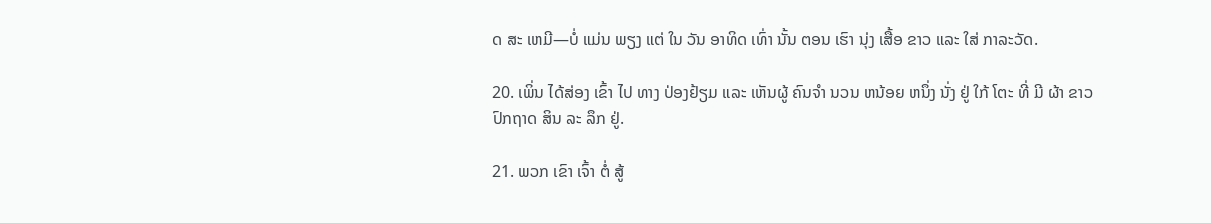ດ ສະ ເຫມີ—ບໍ່ ແມ່ນ ພຽງ ແຕ່ ໃນ ວັນ ອາທິດ ເທົ່າ ນັ້ນ ຕອນ ເຮົາ ນຸ່ງ ເສື້ອ ຂາວ ແລະ ໃສ່ ກາລະວັດ.

20. ເພິ່ນ ໄດ້ສ່ອງ ເຂົ້າ ໄປ ທາງ ປ່ອງຢ້ຽມ ແລະ ເຫັນຜູ້ ຄົນຈໍາ ນວນ ຫນ້ອຍ ຫນຶ່ງ ນັ່ງ ຢູ່ ໃກ້ ໂຕະ ທີ່ ມີ ຜ້າ ຂາວ ປົກຖາດ ສິນ ລະ ລຶກ ຢູ່.

21. ພວກ ເຂົາ ເຈົ້າ ຕໍ່ ສູ້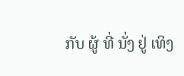ກັບ ຜູ້ ທີ່ ນັ່ງ ຢູ່ ເທິງ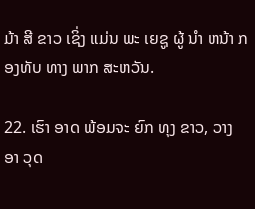ມ້າ ສີ ຂາວ ເຊິ່ງ ແມ່ນ ພະ ເຍຊູ ຜູ້ ນໍາ ຫນ້າ ກອງທັບ ທາງ ພາກ ສະຫວັນ.

22. ເຮົາ ອາດ ພ້ອມຈະ ຍົກ ທຸງ ຂາວ, ວາງ ອາ ວຸດ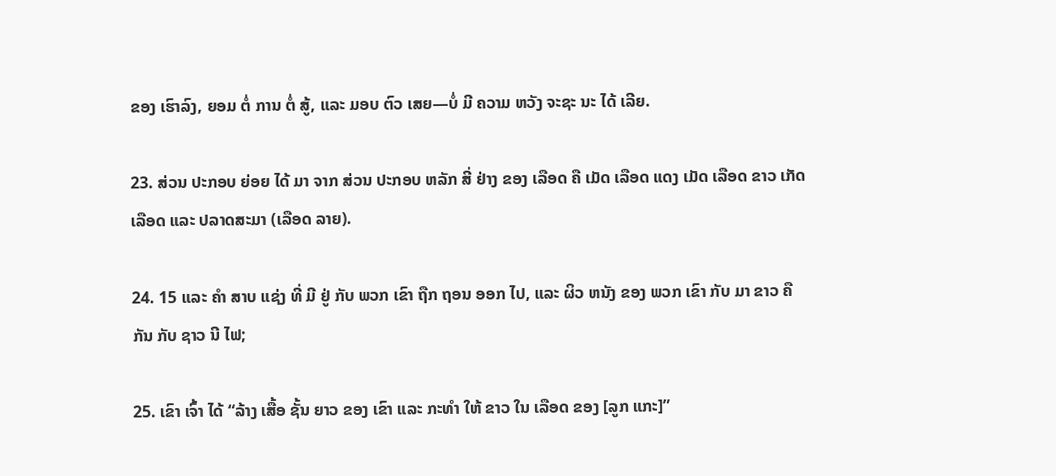ຂອງ ເຮົາລົງ, ຍອມ ຕໍ່ ການ ຕໍ່ ສູ້, ແລະ ມອບ ຕົວ ເສຍ—ບໍ່ ມີ ຄວາມ ຫວັງ ຈະຊະ ນະ ໄດ້ ເລີຍ.

23. ສ່ວນ ປະກອບ ຍ່ອຍ ໄດ້ ມາ ຈາກ ສ່ວນ ປະກອບ ຫລັກ ສີ່ ຢ່າງ ຂອງ ເລືອດ ຄື ເມັດ ເລືອດ ແດງ ເມັດ ເລືອດ ຂາວ ເກັດ ເລືອດ ແລະ ປລາດສະມາ (ເລືອດ ລາຍ).

24. 15 ແລະ ຄໍາ ສາບ ແຊ່ງ ທີ່ ມີ ຢູ່ ກັບ ພວກ ເຂົາ ຖືກ ຖອນ ອອກ ໄປ, ແລະ ຜິວ ຫນັງ ຂອງ ພວກ ເຂົາ ກັບ ມາ ຂາວ ຄື ກັນ ກັບ ຊາວ ນີ ໄຟ;

25. ເຂົາ ເຈົ້າ ໄດ້ “ລ້າງ ເສື້ອ ຊັ້ນ ຍາວ ຂອງ ເຂົາ ແລະ ກະທໍາ ໃຫ້ ຂາວ ໃນ ເລືອດ ຂອງ [ລູກ ແກະ]”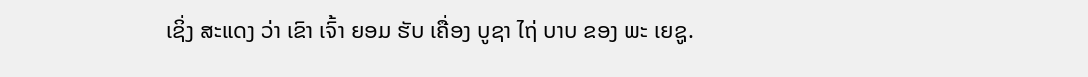ເຊິ່ງ ສະແດງ ວ່າ ເຂົາ ເຈົ້າ ຍອມ ຮັບ ເຄື່ອງ ບູຊາ ໄຖ່ ບາບ ຂອງ ພະ ເຍຊູ.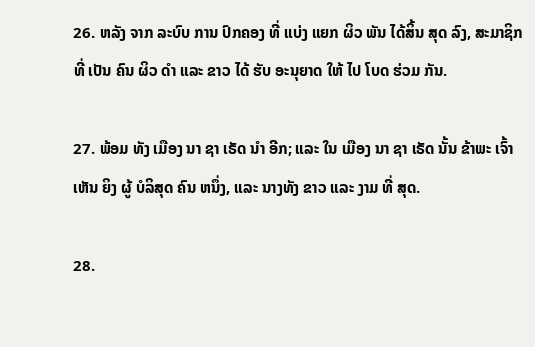26. ຫລັງ ຈາກ ລະບົບ ການ ປົກຄອງ ທີ່ ແບ່ງ ແຍກ ຜິວ ພັນ ໄດ້ສິ້ນ ສຸດ ລົງ, ສະມາຊິກ ທີ່ ເປັນ ຄົນ ຜິວ ດໍາ ແລະ ຂາວ ໄດ້ ຮັບ ອະນຸຍາດ ໃຫ້ ໄປ ໂບດ ຮ່ວມ ກັນ.

27. ພ້ອມ ທັງ ເມືອງ ນາ ຊາ ເຣັດ ນໍາ ອີກ; ແລະ ໃນ ເມືອງ ນາ ຊາ ເຣັດ ນັ້ນ ຂ້າພະ ເຈົ້າ ເຫັນ ຍິງ ຜູ້ ບໍລິສຸດ ຄົນ ຫນຶ່ງ, ແລະ ນາງທັງ ຂາວ ແລະ ງາມ ທີ່ ສຸດ.

28.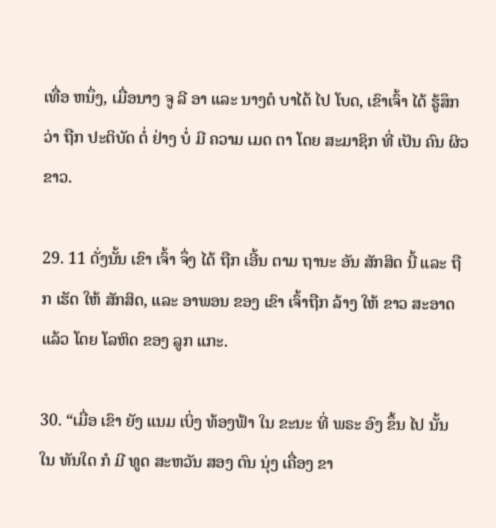ເທື່ອ ຫນຶ່ງ, ເມື່ອນາງ ຈູ ລີ ອາ ແລະ ນາງຕໍ ບາໄດ້ ໄປ ໂບດ, ເຂົາເຈົ້າ ໄດ້ ຮູ້ສຶກ ວ່າ ຖືກ ປະຕິບັດ ຕໍ່ ຢ່າງ ບໍ່ ມີ ຄວາມ ເມດ ຕາ ໂດຍ ສະມາຊິກ ທີ່ ເປັນ ຄົນ ຜິວ ຂາວ.

29. 11 ດັ່ງນັ້ນ ເຂົາ ເຈົ້າ ຈຶ່ງ ໄດ້ ຖືກ ເອີ້ນ ຕາມ ຖານະ ອັນ ສັກສິດ ນີ້ ແລະ ຖືກ ເຮັດ ໃຫ້ ສັກສິດ, ແລະ ອາພອນ ຂອງ ເຂົາ ເຈົ້າຖືກ ລ້າງ ໃຫ້ ຂາວ ສະອາດ ແລ້ວ ໂດຍ ໂລຫິດ ຂອງ ລູກ ແກະ.

30. “ເມື່ອ ເຂົາ ຍັງ ແນມ ເບິ່ງ ທ້ອງຟ້າ ໃນ ຂະນະ ທີ່ ພຣະ ອົງ ຂຶ້ນ ໄປ ນັ້ນ ໃນ ທັນໃດ ກໍ ມີ ທູດ ສະຫວັນ ສອງ ຕົນ ນຸ່ງ ເຄື່ອງ ຂາ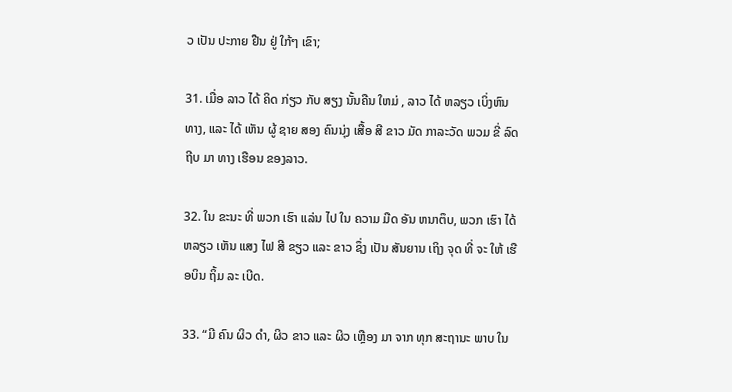ວ ເປັນ ປະກາຍ ຢືນ ຢູ່ ໃກ້ໆ ເຂົາ;

31. ເມື່ອ ລາວ ໄດ້ ຄິດ ກ່ຽວ ກັບ ສຽງ ນັ້ນຄືນ ໃຫມ່ , ລາວ ໄດ້ ຫລຽວ ເບິ່ງຫົນ ທາງ, ແລະ ໄດ້ ເຫັນ ຜູ້ ຊາຍ ສອງ ຄົນນຸ່ງ ເສື້ອ ສີ ຂາວ ມັດ ກາລະວັດ ພວມ ຂີ່ ລົດຖີບ ມາ ທາງ ເຮືອນ ຂອງລາວ.

32. ໃນ ຂະນະ ທີ່ ພວກ ເຮົາ ແລ່ນ ໄປ ໃນ ຄວາມ ມືດ ອັນ ຫນາຕຶບ, ພວກ ເຮົາ ໄດ້ ຫລຽວ ເຫັນ ແສງ ໄຟ ສີ ຂຽວ ແລະ ຂາວ ຊຶ່ງ ເປັນ ສັນຍານ ເຖິງ ຈຸດ ທີ່ ຈະ ໃຫ້ ເຮືອບິນ ຖິ້ມ ລະ ເບີດ.

33. “ມີ ຄົນ ຜິວ ດໍາ, ຜິວ ຂາວ ແລະ ຜິວ ເຫຼືອງ ມາ ຈາກ ທຸກ ສະຖານະ ພາບ ໃນ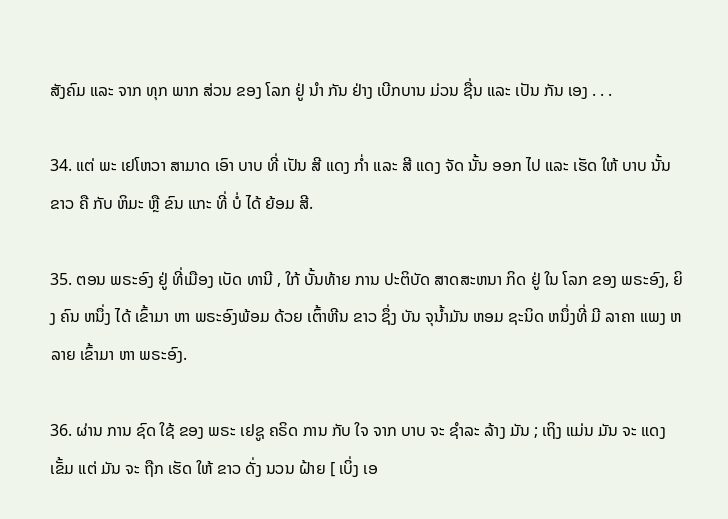ສັງຄົມ ແລະ ຈາກ ທຸກ ພາກ ສ່ວນ ຂອງ ໂລກ ຢູ່ ນໍາ ກັນ ຢ່າງ ເບີກບານ ມ່ວນ ຊື່ນ ແລະ ເປັນ ກັນ ເອງ . . .

34. ແຕ່ ພະ ເຢໂຫວາ ສາມາດ ເອົາ ບາບ ທີ່ ເປັນ ສີ ແດງ ກໍ່າ ແລະ ສີ ແດງ ຈັດ ນັ້ນ ອອກ ໄປ ແລະ ເຮັດ ໃຫ້ ບາບ ນັ້ນ ຂາວ ຄື ກັບ ຫິມະ ຫຼື ຂົນ ແກະ ທີ່ ບໍ່ ໄດ້ ຍ້ອມ ສີ.

35. ຕອນ ພຣະອົງ ຢູ່ ທີ່ເມືອງ ເບັດ ທານີ , ໃກ້ ບັ້ນທ້າຍ ການ ປະຕິບັດ ສາດສະຫນາ ກິດ ຢູ່ ໃນ ໂລກ ຂອງ ພຣະອົງ, ຍິງ ຄົນ ຫນຶ່ງ ໄດ້ ເຂົ້າມາ ຫາ ພຣະອົງພ້ອມ ດ້ວຍ ເຕົ້າຫີນ ຂາວ ຊຶ່ງ ບັນ ຈຸນ້ຳມັນ ຫອມ ຊະນິດ ຫນຶ່ງທີ່ ມີ ລາຄາ ແພງ ຫລາຍ ເຂົ້າມາ ຫາ ພຣະອົງ.

36. ຜ່ານ ການ ຊົດ ໃຊ້ ຂອງ ພຣະ ເຢຊູ ຄຣິດ ການ ກັບ ໃຈ ຈາກ ບາບ ຈະ ຊໍາລະ ລ້າງ ມັນ ; ເຖິງ ແມ່ນ ມັນ ຈະ ແດງ ເຂັ້ມ ແຕ່ ມັນ ຈະ ຖືກ ເຮັດ ໃຫ້ ຂາວ ດັ່ງ ນວນ ຝ້າຍ [ ເບິ່ງ ເອ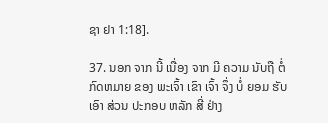ຊາ ຢາ 1:18].

37. ນອກ ຈາກ ນີ້ ເນື່ອງ ຈາກ ມີ ຄວາມ ນັບຖື ຕໍ່ ກົດຫມາຍ ຂອງ ພະເຈົ້າ ເຂົາ ເຈົ້າ ຈຶ່ງ ບໍ່ ຍອມ ຮັບ ເອົາ ສ່ວນ ປະກອບ ຫລັກ ສີ່ ຢ່າງ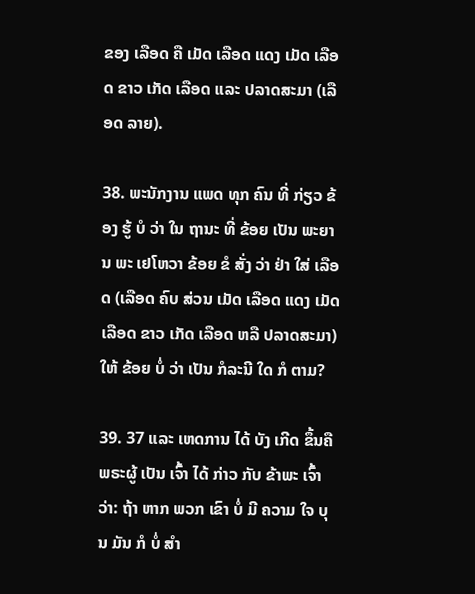ຂອງ ເລືອດ ຄື ເມັດ ເລືອດ ແດງ ເມັດ ເລືອດ ຂາວ ເກັດ ເລືອດ ແລະ ປລາດສະມາ (ເລືອດ ລາຍ).

38. ພະນັກງານ ແພດ ທຸກ ຄົນ ທີ່ ກ່ຽວ ຂ້ອງ ຮູ້ ບໍ ວ່າ ໃນ ຖານະ ທີ່ ຂ້ອຍ ເປັນ ພະຍານ ພະ ເຢໂຫວາ ຂ້ອຍ ຂໍ ສັ່ງ ວ່າ ຢ່າ ໃສ່ ເລືອດ (ເລືອດ ຄົບ ສ່ວນ ເມັດ ເລືອດ ແດງ ເມັດ ເລືອດ ຂາວ ເກັດ ເລືອດ ຫລື ປລາດສະມາ) ໃຫ້ ຂ້ອຍ ບໍ່ ວ່າ ເປັນ ກໍລະນີ ໃດ ກໍ ຕາມ?

39. 37 ແລະ ເຫດການ ໄດ້ ບັງ ເກີດ ຂຶ້ນຄື ພຣະຜູ້ ເປັນ ເຈົ້າ ໄດ້ ກ່າວ ກັບ ຂ້າພະ ເຈົ້າວ່າ: ຖ້າ ຫາກ ພວກ ເຂົາ ບໍ່ ມີ ຄວາມ ໃຈ ບຸນ ມັນ ກໍ ບໍ່ ສໍາ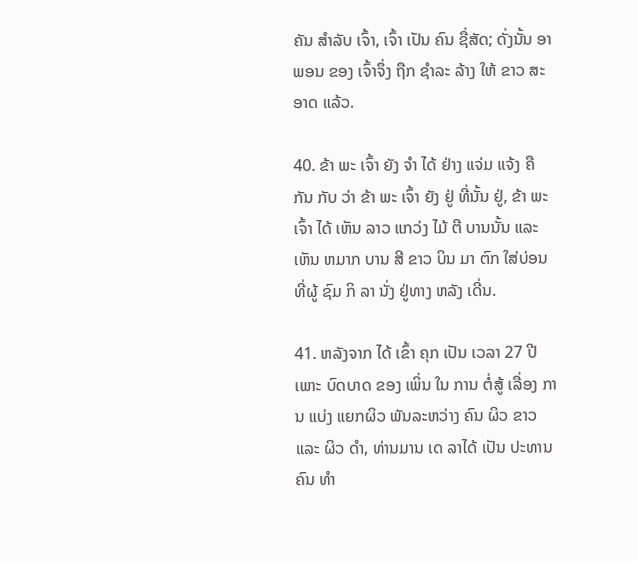ຄັນ ສໍາລັບ ເຈົ້າ, ເຈົ້າ ເປັນ ຄົນ ຊື່ສັດ; ດັ່ງນັ້ນ ອາພອນ ຂອງ ເຈົ້າຈຶ່ງ ຖືກ ຊໍາລະ ລ້າງ ໃຫ້ ຂາວ ສະອາດ ແລ້ວ.

40. ຂ້າ ພະ ເຈົ້າ ຍັງ ຈໍາ ໄດ້ ຢ່າງ ແຈ່ມ ແຈ້ງ ຄື ກັນ ກັບ ວ່າ ຂ້າ ພະ ເຈົ້າ ຍັງ ຢູ່ ທີ່ນັ້ນ ຢູ່, ຂ້າ ພະ ເຈົ້າ ໄດ້ ເຫັນ ລາວ ແກວ່ງ ໄມ້ ຕີ ບານນັ້ນ ແລະ ເຫັນ ຫມາກ ບານ ສີ ຂາວ ບິນ ມາ ຕົກ ໃສ່ບ່ອນ ທີ່ຜູ້ ຊົມ ກິ ລາ ນັ່ງ ຢູ່ທາງ ຫລັງ ເດີ່ນ.

41. ຫລັງຈາກ ໄດ້ ເຂົ້າ ຄຸກ ເປັນ ເວລາ 27 ປີ ເພາະ ບົດບາດ ຂອງ ເພິ່ນ ໃນ ການ ຕໍ່ສູ້ ເລື່ອງ ການ ແບ່ງ ແຍກຜິວ ພັນລະຫວ່າງ ຄົນ ຜິວ ຂາວ ແລະ ຜິວ ດໍາ, ທ່ານມານ ເດ ລາໄດ້ ເປັນ ປະທານ ຄົນ ທໍາ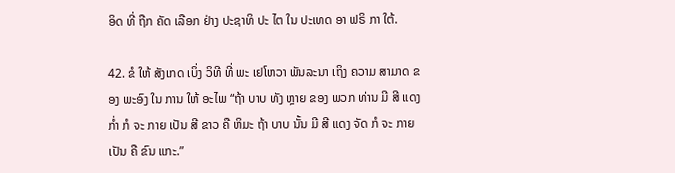ອິດ ທີ່ ຖືກ ຄັດ ເລືອກ ຢ່າງ ປະຊາທິ ປະ ໄຕ ໃນ ປະເທດ ອາ ຟຣິ ກາ ໃຕ້.

42. ຂໍ ໃຫ້ ສັງເກດ ເບິ່ງ ວິທີ ທີ່ ພະ ເຢໂຫວາ ພັນລະນາ ເຖິງ ຄວາມ ສາມາດ ຂອງ ພະອົງ ໃນ ການ ໃຫ້ ອະໄພ “ຖ້າ ບາບ ທັງ ຫຼາຍ ຂອງ ພວກ ທ່ານ ມີ ສີ ແດງ ກໍ່າ ກໍ ຈະ ກາຍ ເປັນ ສີ ຂາວ ຄື ຫິມະ ຖ້າ ບາບ ນັ້ນ ມີ ສີ ແດງ ຈັດ ກໍ ຈະ ກາຍ ເປັນ ຄື ຂົນ ແກະ.”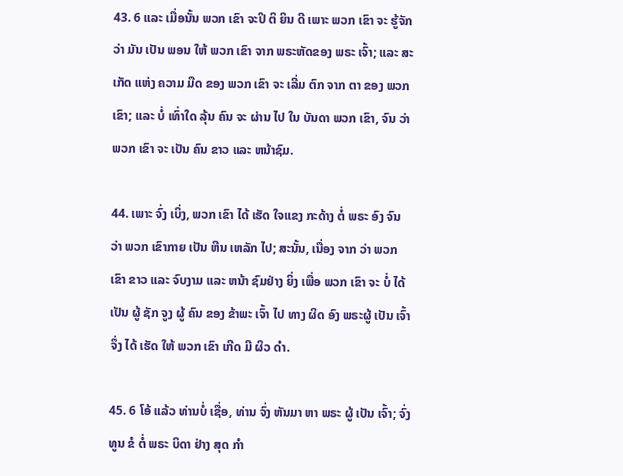43. 6 ແລະ ເມື່ອນັ້ນ ພວກ ເຂົາ ຈະປິ ຕິ ຍິນ ດີ ເພາະ ພວກ ເຂົາ ຈະ ຮູ້ຈັກ ວ່າ ມັນ ເປັນ ພອນ ໃຫ້ ພວກ ເຂົາ ຈາກ ພຣະຫັດຂອງ ພຣະ ເຈົ້າ; ແລະ ສະ ເກັດ ແຫ່ງ ຄວາມ ມືດ ຂອງ ພວກ ເຂົາ ຈະ ເລີ່ມ ຕົກ ຈາກ ຕາ ຂອງ ພວກ ເຂົາ; ແລະ ບໍ່ ເທົ່າໃດ ລຸ້ນ ຄົນ ຈະ ຜ່ານ ໄປ ໃນ ບັນດາ ພວກ ເຂົາ, ຈົນ ວ່າ ພວກ ເຂົາ ຈະ ເປັນ ຄົນ ຂາວ ແລະ ຫນ້າຊົມ.

44. ເພາະ ຈົ່ງ ເບິ່ງ, ພວກ ເຂົາ ໄດ້ ເຮັດ ໃຈແຂງ ກະດ້າງ ຕໍ່ ພຣະ ອົງ ຈົນ ວ່າ ພວກ ເຂົາກາຍ ເປັນ ຫີນ ເຫລັກ ໄປ; ສະນັ້ນ, ເນື່ອງ ຈາກ ວ່າ ພວກ ເຂົາ ຂາວ ແລະ ຈົບງາມ ແລະ ຫນ້າ ຊົມຢ່າງ ຍິ່ງ ເພື່ອ ພວກ ເຂົາ ຈະ ບໍ່ ໄດ້ ເປັນ ຜູ້ ຊັກ ຈູງ ຜູ້ ຄົນ ຂອງ ຂ້າພະ ເຈົ້າ ໄປ ທາງ ຜິດ ອົງ ພຣະຜູ້ ເປັນ ເຈົ້າຈຶ່ງ ໄດ້ ເຮັດ ໃຫ້ ພວກ ເຂົາ ເກີດ ມີ ຜິວ ດໍາ.

45. 6 ໂອ້ ແລ້ວ ທ່ານບໍ່ ເຊື່ອ, ທ່ານ ຈົ່ງ ຫັນມາ ຫາ ພຣະ ຜູ້ ເປັນ ເຈົ້າ; ຈົ່ງ ທູນ ຂໍ ຕໍ່ ພຣະ ບິດາ ຢ່າງ ສຸດ ກໍາ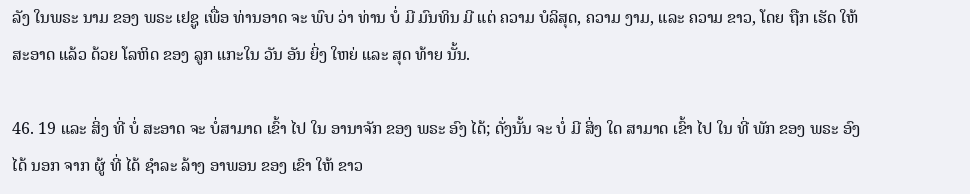ລັງ ໃນພຣະ ນາມ ຂອງ ພຣະ ເຢຊູ ເພື່ອ ທ່ານອາດ ຈະ ພົບ ວ່າ ທ່ານ ບໍ່ ມີ ມົນທິນ ມີ ແຕ່ ຄວາມ ບໍລິສຸດ, ຄວາມ ງາມ, ແລະ ຄວາມ ຂາວ, ໂດຍ ຖືກ ເຮັດ ໃຫ້ ສະອາດ ແລ້ວ ດ້ວຍ ໂລຫິດ ຂອງ ລູກ ແກະໃນ ວັນ ອັນ ຍິ່ງ ໃຫຍ່ ແລະ ສຸດ ທ້າຍ ນັ້ນ.

46. 19 ແລະ ສິ່ງ ທີ່ ບໍ່ ສະອາດ ຈະ ບໍ່ສາມາດ ເຂົ້າ ໄປ ໃນ ອານາຈັກ ຂອງ ພຣະ ອົງ ໄດ້; ດັ່ງນັ້ນ ຈະ ບໍ່ ມີ ສິ່ງ ໃດ ສາມາດ ເຂົ້າ ໄປ ໃນ ທີ່ ພັກ ຂອງ ພຣະ ອົງ ໄດ້ ນອກ ຈາກ ຜູ້ ທີ່ ໄດ້ ຊໍາລະ ລ້າງ ອາພອນ ຂອງ ເຂົາ ໃຫ້ ຂາວ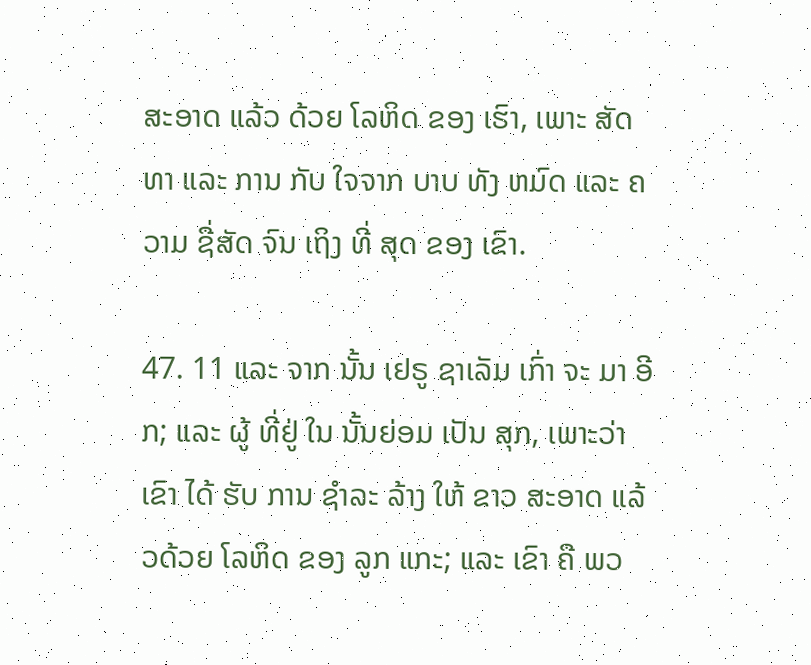ສະອາດ ແລ້ວ ດ້ວຍ ໂລຫິດ ຂອງ ເຮົາ, ເພາະ ສັດທາ ແລະ ການ ກັບ ໃຈຈາກ ບາບ ທັງ ຫມົດ ແລະ ຄວາມ ຊື່ສັດ ຈົນ ເຖິງ ທີ່ ສຸດ ຂອງ ເຂົາ.

47. 11 ແລະ ຈາກ ນັ້ນ ເຢຣູ ຊາເລັມ ເກົ່າ ຈະ ມາ ອີກ; ແລະ ຜູ້ ທີ່ຢູ່ ໃນ ນັ້ນຍ່ອມ ເປັນ ສຸກ, ເພາະວ່າ ເຂົາ ໄດ້ ຮັບ ການ ຊໍາລະ ລ້າງ ໃຫ້ ຂາວ ສະອາດ ແລ້ວດ້ວຍ ໂລຫິດ ຂອງ ລູກ ແກະ; ແລະ ເຂົາ ຄື ພວ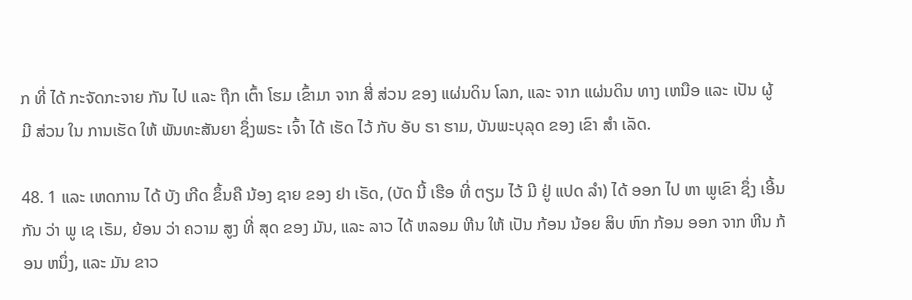ກ ທີ່ ໄດ້ ກະຈັດກະຈາຍ ກັນ ໄປ ແລະ ຖືກ ເຕົ້າ ໂຮມ ເຂົ້າມາ ຈາກ ສີ່ ສ່ວນ ຂອງ ແຜ່ນດິນ ໂລກ, ແລະ ຈາກ ແຜ່ນດິນ ທາງ ເຫນືອ ແລະ ເປັນ ຜູ້ ມີ ສ່ວນ ໃນ ການເຮັດ ໃຫ້ ພັນທະສັນຍາ ຊຶ່ງພຣະ ເຈົ້າ ໄດ້ ເຮັດ ໄວ້ ກັບ ອັບ ຣາ ຮາມ, ບັນພະບຸລຸດ ຂອງ ເຂົາ ສໍາ ເລັດ.

48. 1 ແລະ ເຫດການ ໄດ້ ບັງ ເກີດ ຂຶ້ນຄື ນ້ອງ ຊາຍ ຂອງ ຢາ ເຣັດ, (ບັດ ນີ້ ເຮືອ ທີ່ ຕຽມ ໄວ້ ມີ ຢູ່ ແປດ ລໍາ) ໄດ້ ອອກ ໄປ ຫາ ພູເຂົາ ຊຶ່ງ ເອີ້ນ ກັນ ວ່າ ພູ ເຊ ເຣັມ, ຍ້ອນ ວ່າ ຄວາມ ສູງ ທີ່ ສຸດ ຂອງ ມັນ, ແລະ ລາວ ໄດ້ ຫລອມ ຫີນ ໃຫ້ ເປັນ ກ້ອນ ນ້ອຍ ສິບ ຫົກ ກ້ອນ ອອກ ຈາກ ຫີນ ກ້ອນ ຫນຶ່ງ, ແລະ ມັນ ຂາວ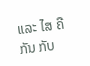ແລະ ໄສ ຄື ກັນ ກັບ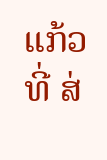ແກ້ວ ທີ່ ສ່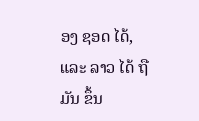ອງ ຊອດ ໄດ້, ແລະ ລາວ ໄດ້ ຖື ມັນ ຂຶ້ນ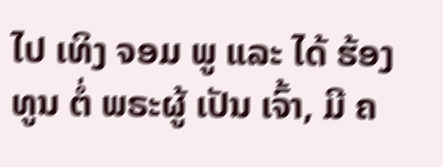ໄປ ເທິງ ຈອມ ພູ ແລະ ໄດ້ ຮ້ອງ ທູນ ຕໍ່ ພຣະຜູ້ ເປັນ ເຈົ້າ, ມີ ຄ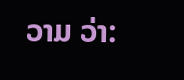ວາມ ວ່າ: